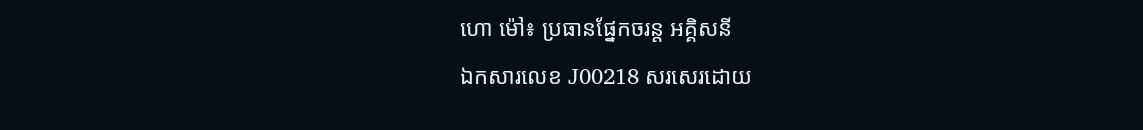ហោ ម៉ៅ៖ ប្រធានផ្នែកចរន្ត អគ្គិសនី
ឯកសារលេខ J00218 សរសេរដោយ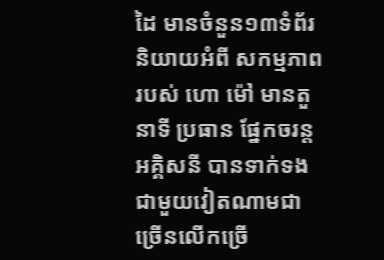ដៃ មានចំនួន១៣ទំព័រ និយាយអំពី សកម្មភាពរបស់ ហោ ម៉ៅ មានតួនាទី ប្រធាន ផ្នែកចរន្តអគ្គិសនី បានទាក់ទងជាមួយវៀតណាមជាច្រើនលើកច្រើ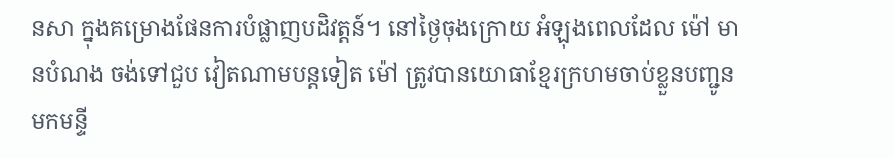នសា ក្នុងគម្រោងផែនការបំផ្លាញបដិវត្តន៍។ នៅថ្ងៃចុងក្រោយ អំឡុងពេលដែល ម៉ៅ មានបំណង ចង់ទៅជួប វៀតណាមបន្តទៀត ម៉ៅ ត្រូវបានយោធាខ្មែរក្រហមចាប់ខ្លួនបញ្ជូនមកមន្ទី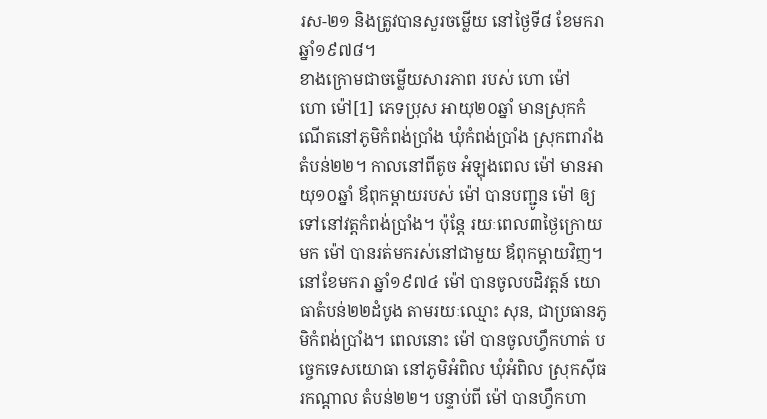រស-២១ និងត្រូវបានសួរចម្លើយ នៅថ្ងៃទី៨ ខែមករា ឆ្នាំ១៩៧៨។
ខាងក្រោមជាចម្លើយសារភាព របស់ ហោ ម៉ៅ
ហោ ម៉ៅ[1] ភេទប្រុស អាយុ២០ឆ្នាំ មានស្រុកកំណើតនៅភូមិកំពង់ប្រាំង ឃុំកំពង់ប្រាំង ស្រុកពារាំង តំបន់២២។ កាលនៅពីតូច អំឡុងពេល ម៉ៅ មានអាយុ១០ឆ្នាំ ឪពុកម្តាយរបស់ ម៉ៅ បានបញ្ជូន ម៉ៅ ឲ្យទៅនៅវត្តកំពង់ប្រាំង។ ប៉ុន្តែ រយៈពេល៣ថ្ងៃក្រោយមក ម៉ៅ បានរត់មករស់នៅជាមួយ ឪពុកម្តាយវិញ។
នៅខែមករា ឆ្នាំ១៩៧៤ ម៉ៅ បានចូលបដិវត្តន៍ យោធាតំបន់២២ដំបូង តាមរយៈឈ្មោះ សុន, ជាប្រធានភូមិកំពង់ប្រាំង។ ពេលនោះ ម៉ៅ បានចូលហ្វឹកហាត់ បច្ចេកទេសយោធា នៅភូមិអំពិល ឃុំអំពិល ស្រុកស៊ីធរកណ្តាល តំបន់២២។ បន្ទាប់ពី ម៉ៅ បានហ្វឹកហា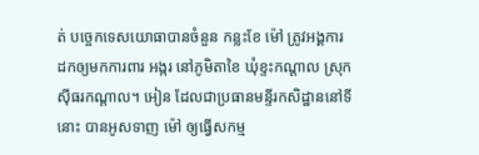ត់ បច្ចេកទេសយោធាបានចំនួន កន្លះខែ ម៉ៅ ត្រូវអង្គការ ដកឲ្យមកការពារ អង្ករ នៅភូមិតាខៃ ឃុំខ្ទះកណ្តាល ស្រុកស៊ីធរកណ្តាល។ អៀន ដែលជាប្រធានមន្ទីរកសិដ្ឋាននៅទីនោះ បានអូសទាញ ម៉ៅ ឲ្យធ្វើសកម្ម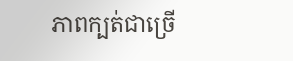ភាពក្បត់ជាច្រើ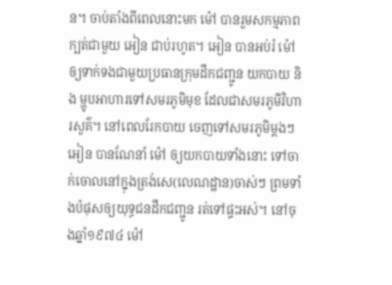ន។ ចាប់តាំងពីពេលនោះមក ម៉ៅ បានរួមសកម្មភាពក្បត់ជាមួយ អៀន ជាប់រហូត។ អៀន បានអប់រំ ម៉ៅ ឲ្យទាក់ទងជាមួយប្រធានក្រុមដឹកជញ្ជូន យកបាយ និង ម្ហូបអាហារទៅសមរភូមិមុខ ដែលជាសមរភូមិវិហារសួគ៌។ នៅពេលរែកបាយ ចេញទៅសមរភូមិម្តងៗ អៀន បានណែនាំ ម៉ៅ ឲ្យយកបាយទាំងនោះ ទៅចាក់ចោលនៅក្នុងត្រង់សេ(លេណដ្ឋាន)ចាស់ៗ ព្រមទាំងបំផុសឲ្យយុទ្ធជនដឹកជញ្ជូន រត់ទៅផ្ទះអស់។ នៅចុងឆ្នាំ១៩៧៤ ម៉ៅ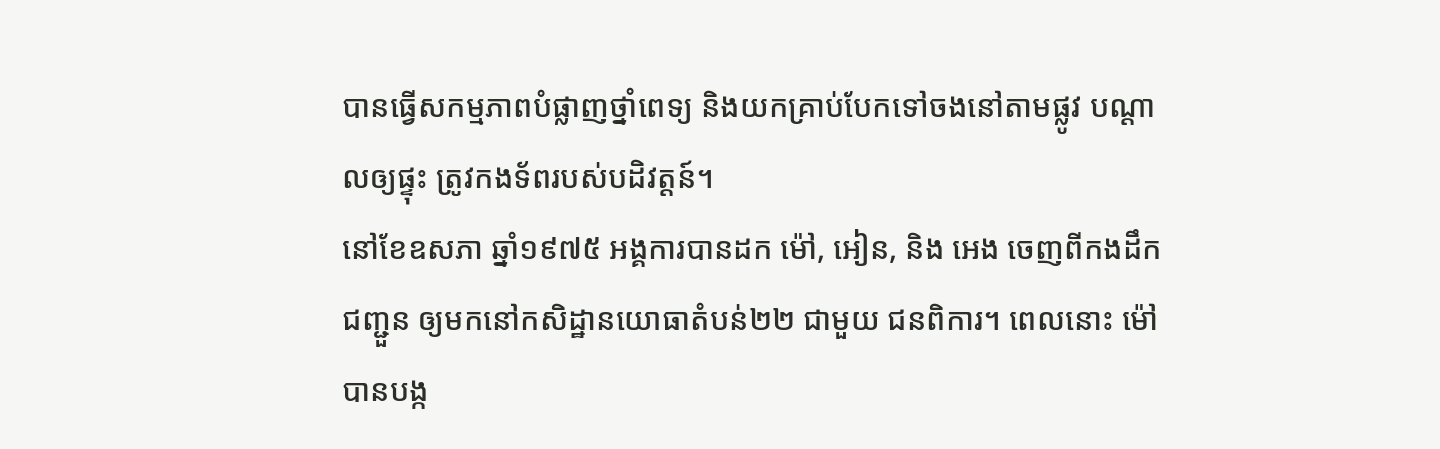បានធ្វើសកម្មភាពបំផ្លាញថ្នាំពេទ្យ និងយកគ្រាប់បែកទៅចងនៅតាមផ្លូវ បណ្តាលឲ្យផ្ទុះ ត្រូវកងទ័ពរបស់បដិវត្តន៍។
នៅខែឧសភា ឆ្នាំ១៩៧៥ អង្គការបានដក ម៉ៅ, អៀន, និង អេង ចេញពីកងដឹកជញ្ជួន ឲ្យមកនៅកសិដ្ឋានយោធាតំបន់២២ ជាមួយ ជនពិការ។ ពេលនោះ ម៉ៅ បានបង្ក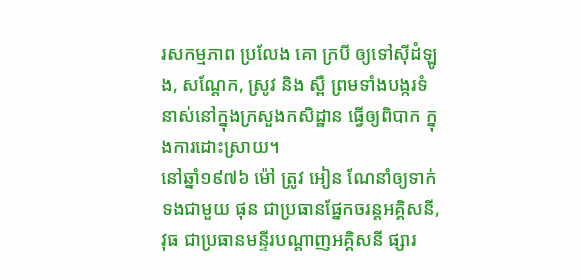រសកម្មភាព ប្រលែង គោ ក្របី ឲ្យទៅស៊ីដំឡូង, សណ្តែក, ស្រូវ និង ស្ពឺ ព្រមទាំងបង្ករទំនាស់នៅក្នុងក្រសួងកសិដ្ឋាន ធ្វើឲ្យពិបាក ក្នុងការដោះស្រាយ។
នៅឆ្នាំ១៩៧៦ ម៉ៅ ត្រូវ អៀន ណែនាំឲ្យទាក់ទងជាមួយ ផុន ជាប្រធានផ្នែកចរន្តអគ្គិសនី, វុធ ជាប្រធានមន្ទីរបណ្តាញអគ្គិសនី ផ្សារ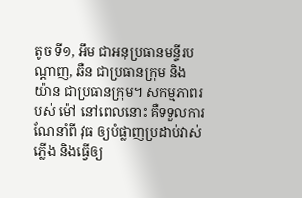តូច ទី១, អឹម ជាអនុប្រធានមន្ទីរបណ្តាញ, ឆឺន ជាប្រធានក្រុម និង យ៉ាន ជាប្រធានក្រុម។ សកម្មភាពរបស់ ម៉ៅ នៅពេលនោះ គឺទទួលការណែនាំពី វុធ ឲ្យបំផ្លាញប្រដាប់វាស់ភ្លើង និងធ្វើឲ្យ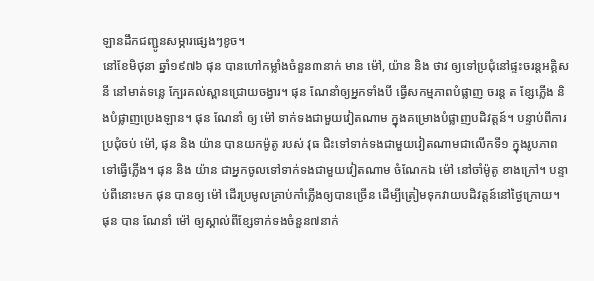ឡានដឹកជញ្ជូនសម្ភារផ្សេងៗខូច។
នៅខែមិថុនា ឆ្នាំ១៩៧៦ ផុន បានហៅកម្លាំងចំនួន៣នាក់ មាន ម៉ៅ, យ៉ាន និង ថាវ ឲ្យទៅប្រជុំនៅផ្ទះចរន្តអគ្គិសនី នៅមាត់ទន្លេ ក្បែរគល់ស្ពានជ្រោយចង្វារ។ ផុន ណែនាំឲ្យអ្នកទាំងបី ធ្វើសកម្មភាពបំផ្លាញ ចរន្ត ត ខ្សែភ្លើង និងបំផ្លាញប្រេងឡាន។ ផុន ណែនាំ ឲ្យ ម៉ៅ ទាក់ទងជាមួយវៀតណាម ក្នុងគម្រោងបំផ្លាញបដិវត្តន៍។ បន្ទាប់ពីការប្រជុំចប់ ម៉ៅ, ផុន និង យ៉ាន បានយកម៉ូតូ របស់ វុធ ជិះទៅទាក់ទងជាមួយវៀតណាមជាលើកទី១ ក្នុងរូបភាពទៅធ្វើភ្លើង។ ផុន និង យ៉ាន ជាអ្នកចូលទៅទាក់ទងជាមួយវៀតណាម ចំណែកឯ ម៉ៅ នៅចាំម៉ូតូ ខាងក្រៅ។ បន្ទាប់ពីនោះមក ផុន បានឲ្យ ម៉ៅ ដើរប្រមូលគ្រាប់កាំភ្លើងឲ្យបានច្រើន ដើម្បីត្រៀមទុកវាយបដិវត្តន៍នៅថ្ងៃក្រោយ។ ផុន បាន ណែនាំ ម៉ៅ ឲ្យស្គាល់ពីខ្សែទាក់ទងចំនួន៧នាក់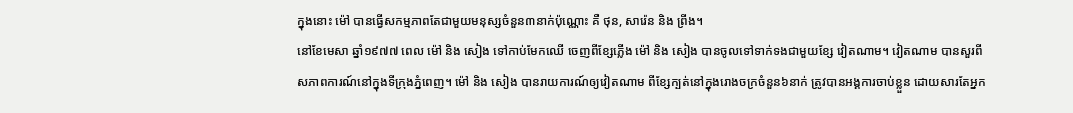ក្នុងនោះ ម៉ៅ បានធ្វើសកម្មភាពតែជាមួយមនុស្សចំនួន៣នាក់ប៉ុណ្ណោះ គឺ ថុន, សារ៉េន និង ព្រីង។
នៅខែមេសា ឆ្នាំ១៩៧៧ ពេល ម៉ៅ និង សៀង ទៅកាប់មែកឈើ ចេញពីខ្សែភ្លើង ម៉ៅ និង សៀង បានចូលទៅទាក់ទងជាមួយខ្សែ វៀតណាម។ វៀតណាម បានសួរពីសភាពការណ៍នៅក្នុងទីក្រុងភ្នំពេញ។ ម៉ៅ និង សៀង បានរាយការណ៍ឲ្យវៀតណាម ពីខ្សែក្បត់នៅក្នុងរោងចក្រចំនួន៦នាក់ ត្រូវបានអង្គការចាប់ខ្លួន ដោយសារតែអ្នក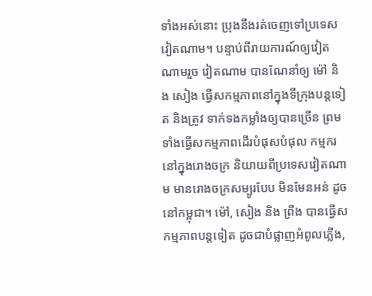ទាំងអស់នោះ ប្រុងនឹងរត់ចេញទៅប្រទេសវៀតណាម។ បន្ទាប់ពីរាយការណ៍ឲ្យវៀតណាមរួច វៀតណាម បានណែនាំឲ្យ ម៉ៅ និង សៀង ធ្វើសកម្មភាពនៅក្នុងទីក្រុងបន្តទៀត និងត្រូវ ទាក់ទងកម្លាំងឲ្យបានច្រើន ព្រមទាំងធ្វើសកម្មភាពដើរបំផុសបំផុល កម្មករនៅក្នុងរោងចក្រ និយាយពីប្រទេសវៀតណាម មានរោងចក្រសម្បូរបែប មិនមែនអន់ ដូចនៅកម្ពុជា។ ម៉ៅ, សៀង និង ព្រីង បានធ្វើសកម្មភាពបន្តទៀត ដូចជាបំផ្លាញអំពូលភ្លើង,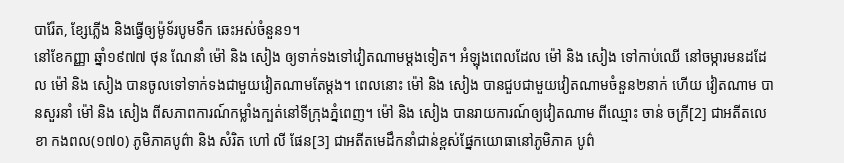បារ៉ែត, ខ្សែភ្លើង និងធ្វើឲ្យម៉ូទ័របូមទឹក ឆេះអស់ចំនួន១។
នៅខែកញ្ញា ឆ្នាំ១៩៧៧ ថុន ណែនាំ ម៉ៅ និង សៀង ឲ្យទាក់ទងទៅវៀតណាមម្តងទៀត។ អំឡុងពេលដែល ម៉ៅ និង សៀង ទៅកាប់ឈើ នៅចម្ការមនដដែល ម៉ៅ និង សៀង បានចូលទៅទាក់ទងជាមួយវៀតណាមតែម្តង។ ពេលនោះ ម៉ៅ និង សៀង បានជួបជាមួយវៀតណាមចំនួន២នាក់ ហើយ វៀតណាម បានសួរនាំ ម៉ៅ និង សៀង ពីសភាពការណ៍កម្លាំងក្បត់នៅទីក្រុងភ្នំពេញ។ ម៉ៅ និង សៀង បានរាយការណ៍ឲ្យវៀតណាម ពីឈ្មោះ ចាន់ ចក្រី[2] ជាអតីតលេខា កងពល(១៧០) ភូមិភាគបូព៌ា និង សំរិត ហៅ លី ផែន[3] ជាអតីតមេដឹកនាំជាន់ខ្ពស់ផ្នែកយោធានៅភូមិភាគ បូព៌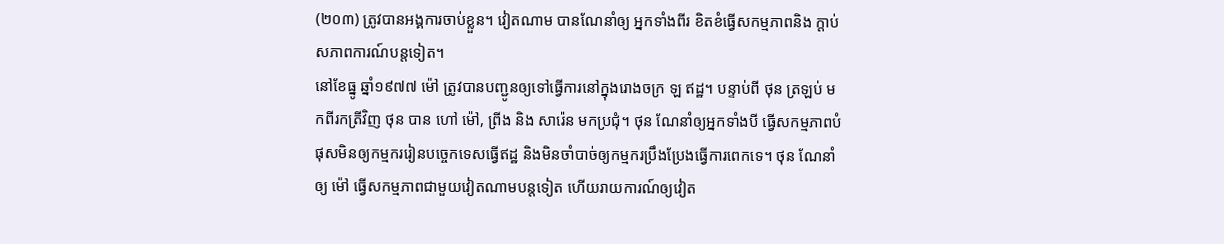(២០៣) ត្រូវបានអង្គការចាប់ខ្លួន។ វៀតណាម បានណែនាំឲ្យ អ្នកទាំងពីរ ខិតខំធ្វើសកម្មភាពនិង ក្តាប់សភាពការណ៍បន្តទៀត។
នៅខែធ្នូ ឆ្នាំ១៩៧៧ ម៉ៅ ត្រូវបានបញ្ជូនឲ្យទៅធ្វើការនៅក្នុងរោងចក្រ ឡ ឥដ្ឋ។ បន្ទាប់ពី ថុន ត្រឡប់ មកពីរកត្រីវិញ ថុន បាន ហៅ ម៉ៅ, ព្រីង និង សារ៉េន មកប្រជុំ។ ថុន ណែនាំឲ្យអ្នកទាំងបី ធ្វើសកម្មភាពបំផុសមិនឲ្យកម្មកររៀនបច្ចេកទេសធ្វើឥដ្ឋ និងមិនចាំបាច់ឲ្យកម្មករប្រឹងប្រែងធ្វើការពេកទេ។ ថុន ណែនាំឲ្យ ម៉ៅ ធ្វើសកម្មភាពជាមួយវៀតណាមបន្តទៀត ហើយរាយការណ៍ឲ្យវៀត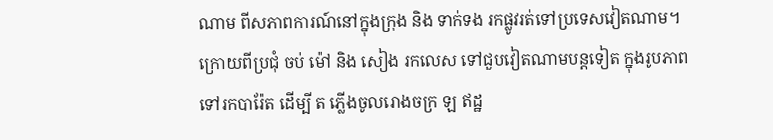ណាម ពីសភាពការណ៍នៅក្នុងក្រុង និង ទាក់ទង រកផ្លូវរត់ទៅប្រទេសវៀតណាម។
ក្រោយពីប្រជុំ ចប់ ម៉ៅ និង សៀង រកលេស ទៅជួបវៀតណាមបន្តទៀត ក្នុងរូបភាព ទៅរកបារ៉ែត ដើម្បី ត ភ្លើងចូលរោងចក្រ ឡ ឥដ្ឋ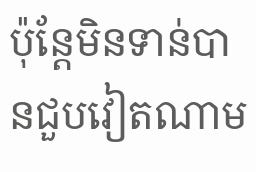ប៉ុន្តែមិនទាន់បានជួបវៀតណាម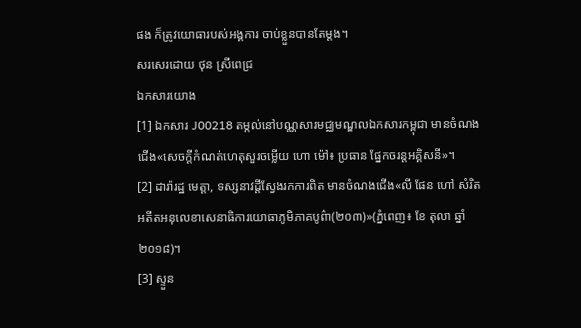ផង ក៏ត្រូវយោធារបស់អង្គការ ចាប់ខ្លួនបានតែម្តង។
សរសេរដោយ ថុន ស្រីពេជ្រ
ឯកសារយោង
[1] ឯកសារ J00218 តម្កល់នៅបណ្ណសារមជ្ឈមណ្ឌលឯកសារកម្ពុជា មានចំណងជើង«សេចក្តីកំណត់ហេតុសួរចម្លើយ ហោ ម៉ៅ៖ ប្រធាន ផ្នែកចរន្តអគ្គិសនី»។
[2] ដារ៉ារដ្ឋ មេត្តា, ទស្សនាវដ្តីស្វែងរកការពិត មានចំណងជើង«លី ផែន ហៅ សំរិត អតីតអនុលេខាសេនាធិការយោធាភូមិភាគបូព៌ា(២០៣)»(ភ្នំពេញ៖ ខែ តុលា ឆ្នាំ២០១៨)។
[3] ស្ទួន